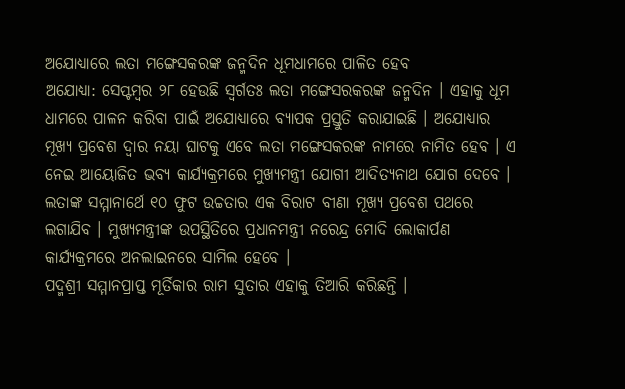ଅଯୋଧ୍ୟାରେ ଲତା ମଙ୍ଗେସକରଙ୍କ ଜନ୍ମଦିନ ଧୂମଧାମରେ ପାଳିତ ହେବ
ଅଯୋଧ୍ୟା: ସେପ୍ଟମ୍ବର ୨୮ ହେଉଛି ସ୍ୱର୍ଗତଃ ଲତା ମଙ୍ଗେସରକରଙ୍କ ଜନ୍ମଦିନ । ଏହାକୁ ଧୂମ ଧାମରେ ପାଳନ କରିବା ପାଇଁ ଅଯୋଧ୍ୟାରେ ବ୍ୟାପକ ପ୍ରସ୍ତୁତି କରାଯାଇଛି । ଅଯୋଧ୍ୟାର ମୂଖ୍ୟ ପ୍ରବେଶ ଦ୍ୱାର ନୟା ଘାଟକୁ ଏବେ ଲତା ମଙ୍ଗେସକରଙ୍କ ନାମରେ ନାମିତ ହେବ । ଏ ନେଇ ଆୟୋଜିତ ଭବ୍ୟ କାର୍ଯ୍ୟକ୍ରମରେ ମୁଖ୍ୟମନ୍ତ୍ରୀ ଯୋଗୀ ଆଦିତ୍ୟନାଥ ଯୋଗ ଦେବେ । ଲତାଙ୍କ ସମ୍ମାନାର୍ଥେ ୧୦ ଫୁଟ ଉଚ୍ଚତାର ଏକ ବିରାଟ ବୀଣା ମୂଖ୍ୟ ପ୍ରବେଶ ପଥରେ ଲଗାଯିବ । ମୁଖ୍ୟମନ୍ତ୍ରୀଙ୍କ ଉପସ୍ଥିତିରେ ପ୍ରଧାନମନ୍ତ୍ରୀ ନରେନ୍ଦ୍ର ମୋଦି ଲୋକାର୍ପଣ କାର୍ଯ୍ୟକ୍ରମରେ ଅନଲାଇନରେ ସାମିଲ ହେବେ ।
ପଦ୍ମଶ୍ରୀ ସମ୍ମାନପ୍ରାପ୍ତ ମୂର୍ତିକାର ରାମ ସୁତାର ଏହାକୁ ତିଆରି କରିଛନ୍ତି ।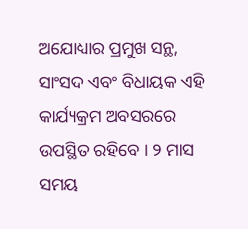ଅଯୋଧ୍ୟାର ପ୍ରମୁଖ ସନ୍ଥ, ସାଂସଦ ଏବଂ ବିଧାୟକ ଏହି କାର୍ଯ୍ୟକ୍ରମ ଅବସରରେ ଉପସ୍ଥିତ ରହିବେ । ୨ ମାସ ସମୟ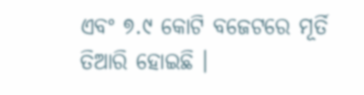ଏବଂ ୭.୯ କୋଟି ବଜେଟରେ ମୂର୍ତି ତିଆରି ହୋଇଛି ।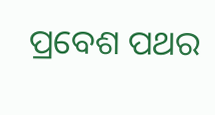ପ୍ରବେଶ ପଥର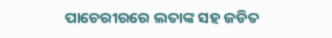ପାଚେରୀରରେ ଲତାଙ୍କ ସହ ଜଡିତ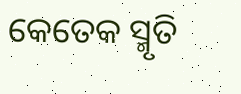କେତେକ ସ୍ମୃତି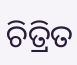ଚିତ୍ରିତ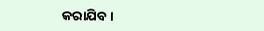କରାଯିବ ।